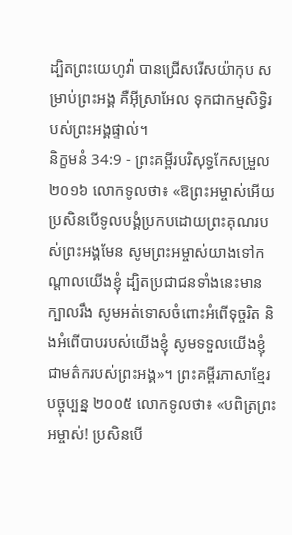ដ្បិតព្រះយេហូវ៉ា បានជ្រើសរើសយ៉ាកុប សម្រាប់ព្រះអង្គ គឺអ៊ីស្រាអែល ទុកជាកម្មសិទ្ធិរបស់ព្រះអង្គផ្ទាល់។
និក្ខមនំ 34:9 - ព្រះគម្ពីរបរិសុទ្ធកែសម្រួល ២០១៦ លោកទូលថា៖ «ឱព្រះអម្ចាស់អើយ ប្រសិនបើទូលបង្គំប្រកបដោយព្រះគុណរបស់ព្រះអង្គមែន សូមព្រះអម្ចាស់យាងទៅកណ្ដាលយើងខ្ញុំ ដ្បិតប្រជាជនទាំងនេះមានក្បាលរឹង សូមអត់ទោសចំពោះអំពើទុច្ចរិត និងអំពើបាបរបស់យើងខ្ញុំ សូមទទួលយើងខ្ញុំជាមត៌ករបស់ព្រះអង្គ»។ ព្រះគម្ពីរភាសាខ្មែរបច្ចុប្បន្ន ២០០៥ លោកទូលថា៖ «បពិត្រព្រះអម្ចាស់! ប្រសិនបើ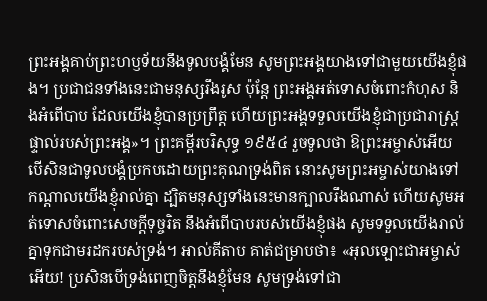ព្រះអង្គគាប់ព្រះហឫទ័យនឹងទូលបង្គំមែន សូមព្រះអង្គយាងទៅជាមួយយើងខ្ញុំផង។ ប្រជាជនទាំងនេះជាមនុស្សរឹងរូស ប៉ុន្តែ ព្រះអង្គអត់ទោសចំពោះកំហុស និងអំពើបាប ដែលយើងខ្ញុំបានប្រព្រឹត្ត ហើយព្រះអង្គទទួលយើងខ្ញុំជាប្រជារាស្ត្រផ្ទាល់របស់ព្រះអង្គ»។ ព្រះគម្ពីរបរិសុទ្ធ ១៩៥៤ រួចទូលថា ឱព្រះអម្ចាស់អើយ បើសិនជាទូលបង្គំប្រកបដោយព្រះគុណទ្រង់ពិត នោះសូមព្រះអម្ចាស់យាងទៅកណ្តាលយើងខ្ញុំរាល់គ្នា ដ្បិតមនុស្សទាំងនេះមានក្បាលរឹងណាស់ ហើយសូមអត់ទោសចំពោះសេចក្ដីទុច្ចរិត នឹងអំពើបាបរបស់យើងខ្ញុំផង សូមទទួលយើងរាល់គ្នាទុកជាមរដករបស់ទ្រង់។ អាល់គីតាប គាត់ជម្រាបថា៖ «អុលឡោះជាអម្ចាស់អើយ! ប្រសិនបើទ្រង់ពេញចិត្តនឹងខ្ញុំមែន សូមទ្រង់ទៅជា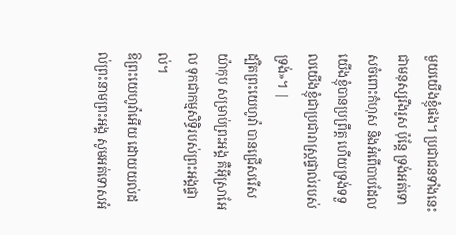មួយយើងខ្ញុំផង។ ប្រជាជនទាំងនេះជាមនុស្សរឹងរូស ប៉ុន្តែ ទ្រង់អត់ទោសចំពោះកំហុស និងអំពើបាបដែលយើងខ្ញុំបានប្រព្រឹត្ត ហើយទ្រង់ទទួលយើងខ្ញុំជាប្រជារាស្ត្រផ្ទាល់របស់ទ្រង់»។ |
ដ្បិតព្រះយេហូវ៉ា បានជ្រើសរើសយ៉ាកុប សម្រាប់ព្រះអង្គ គឺអ៊ីស្រាអែល ទុកជាកម្មសិទ្ធិរបស់ព្រះអង្គផ្ទាល់។
ឱព្រះយេហូវ៉ាអើយ ដោយយល់ដល់ព្រះនាមព្រះអង្គ សូមអត់ទោសអំ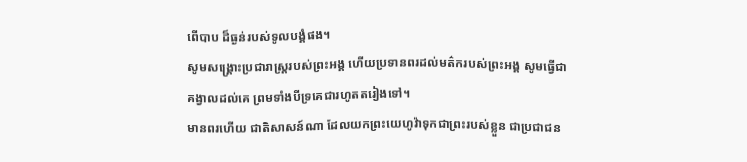ពើបាប ដ៏ធ្ងន់របស់ទូលបង្គំផង។
សូមសង្គ្រោះប្រជារាស្ត្ររបស់ព្រះអង្គ ហើយប្រទានពរដល់មត៌ករបស់ព្រះអង្គ សូមធ្វើជាគង្វាលដល់គេ ព្រមទាំងបីទ្រគេជារហូតតរៀងទៅ។
មានពរហើយ ជាតិសាសន៍ណា ដែលយកព្រះយេហូវ៉ាទុកជាព្រះរបស់ខ្លួន ជាប្រជាជន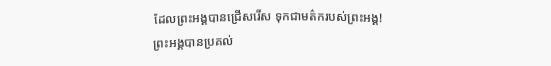ដែលព្រះអង្គបានជ្រើសរើស ទុកជាមត៌ករបស់ព្រះអង្គ!
ព្រះអង្គបានប្រគល់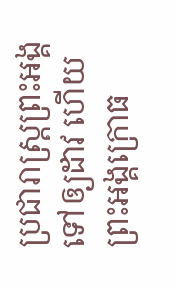ប្រជារាស្ត្រព្រះអង្គ ទៅឲ្យដាវ ហើយព្រះអង្គក្រោធ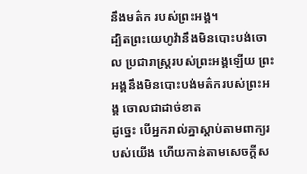នឹងមត៌ក របស់ព្រះអង្គ។
ដ្បិតព្រះយេហូវ៉ានឹងមិនបោះបង់ចោល ប្រជារាស្ត្ររបស់ព្រះអង្គឡើយ ព្រះអង្គនឹងមិនបោះបង់មត៌ករបស់ព្រះអង្គ ចោលជាដាច់ខាត
ដូច្នេះ បើអ្នករាល់គ្នាស្តាប់តាមពាក្យរបស់យើង ហើយកាន់តាមសេចក្ដីស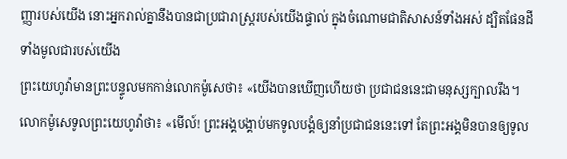ញ្ញារបស់យើង នោះអ្នករាល់គ្នានឹងបានជាប្រជារាស្ត្ររបស់យើងផ្ទាល់ ក្នុងចំណោមជាតិសាសន៍ទាំងអស់ ដ្បិតផែនដីទាំងមូលជារបស់យើង
ព្រះយេហូវ៉ាមានព្រះបន្ទូលមកកាន់លោកម៉ូសេថា៖ «យើងបានឃើញហើយថា ប្រជាជននេះជាមនុស្សក្បាលរឹង។
លោកម៉ូសេទូលព្រះយេហូវ៉ាថា៖ «មើល៍! ព្រះអង្គបង្គាប់មកទូលបង្គំឲ្យនាំប្រជាជននេះទៅ តែព្រះអង្គមិនបានឲ្យទូល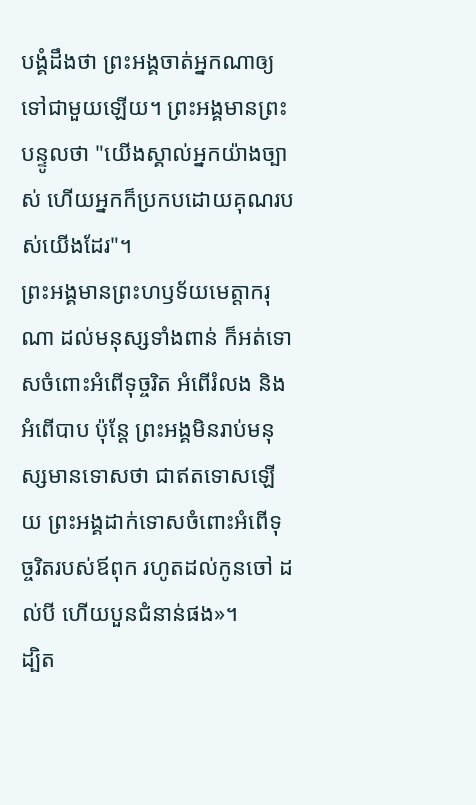បង្គំដឹងថា ព្រះអង្គចាត់អ្នកណាឲ្យទៅជាមួយឡើយ។ ព្រះអង្គមានព្រះបន្ទូលថា "យើងស្គាល់អ្នកយ៉ាងច្បាស់ ហើយអ្នកក៏ប្រកបដោយគុណរបស់យើងដែរ"។
ព្រះអង្គមានព្រះហឫទ័យមេត្តាករុណា ដល់មនុស្សទាំងពាន់ ក៏អត់ទោសចំពោះអំពើទុច្ចរិត អំពើរំលង និងអំពើបាប ប៉ុន្តែ ព្រះអង្គមិនរាប់មនុស្សមានទោសថា ជាឥតទោសឡើយ ព្រះអង្គដាក់ទោសចំពោះអំពើទុច្ចរិតរបស់ឪពុក រហូតដល់កូនចៅ ដល់បី ហើយបួនជំនាន់ផង»។
ដ្បិត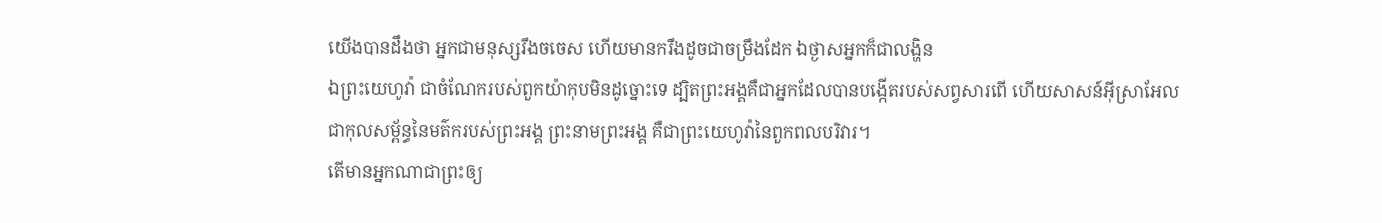យើងបានដឹងថា អ្នកជាមនុស្សរឹងចចេស ហើយមានករឹងដូចជាចម្រឹងដែក ឯថ្ងាសអ្នកក៏ជាលង្ហិន
ឯព្រះយេហូវ៉ា ជាចំណែករបស់ពួកយ៉ាកុបមិនដូច្នោះទេ ដ្បិតព្រះអង្គគឺជាអ្នកដែលបានបង្កើតរបស់សព្វសារពើ ហើយសាសន៍អ៊ីស្រាអែល ជាកុលសម្ព័ន្ធនៃមត៌ករបស់ព្រះអង្គ ព្រះនាមព្រះអង្គ គឺជាព្រះយេហូវ៉ានៃពួកពលបរិវារ។
តើមានអ្នកណាជាព្រះឲ្យ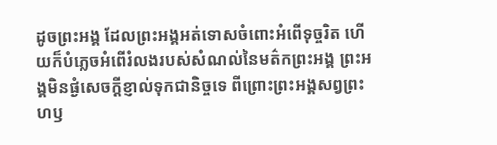ដូចព្រះអង្គ ដែលព្រះអង្គអត់ទោសចំពោះអំពើទុច្ចរិត ហើយក៏បំភ្លេចអំពើរំលងរបស់សំណល់នៃមត៌កព្រះអង្គ ព្រះអង្គមិនផ្ងំសេចក្ដីខ្ញាល់ទុកជានិច្ចទេ ពីព្រោះព្រះអង្គសព្វព្រះហឫ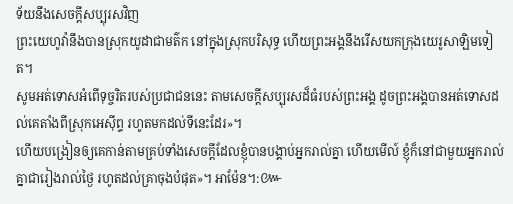ទ័យនឹងសេចក្ដីសប្បុរសវិញ
ព្រះយេហូវ៉ានឹងបានស្រុកយូដាជាមត៌ក នៅក្នុងស្រុកបរិសុទ្ធ ហើយព្រះអង្គនឹងរើសយកក្រុងយេរូសាឡិមទៀត។
សូមអត់ទោសអំពើទុច្ចរិតរបស់ប្រជាជននេះ តាមសេចក្ដីសប្បុរសដ៏ធំរបស់ព្រះអង្គ ដូចព្រះអង្គបានអត់ទោសដល់គេតាំងពីស្រុកអេស៊ីព្ទ រហូតមកដល់ទីនេះដែរ»។
ហើយបង្រៀនឲ្យគេកាន់តាមគ្រប់ទាំងសេចក្តីដែលខ្ញុំបានបង្គាប់អ្នករាល់គ្នា ហើយមើល៍ ខ្ញុំក៏នៅជាមួយអ្នករាល់គ្នាជារៀងរាល់ថ្ងៃ រហូតដល់គ្រាចុងបំផុត»។ អាម៉ែន។:៚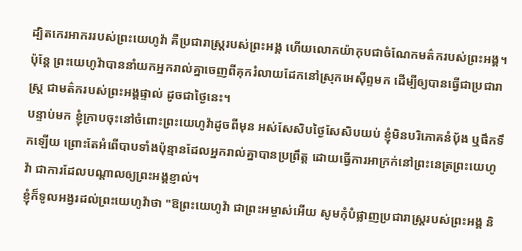ដ្បិតកេរអាកររបស់ព្រះយេហូវ៉ា គឺប្រជារាស្ត្ររបស់ព្រះអង្គ ហើយលោកយ៉ាកុបជាចំណែកមត៌ករបស់ព្រះអង្គ។
ប៉ុន្ដែ ព្រះយេហូវ៉ាបាននាំយកអ្នករាល់គ្នាចេញពីគុករំលាយដែកនៅស្រុកអេស៊ីព្ទមក ដើម្បីឲ្យបានធ្វើជាប្រជារាស្ត្រ ជាមត៌ករបស់ព្រះអង្គផ្ទាល់ ដូចជាថ្ងៃនេះ។
បន្ទាប់មក ខ្ញុំក្រាបចុះនៅចំពោះព្រះយេហូវ៉ាដូចពីមុន អស់សែសិបថ្ងៃសែសិបយប់ ខ្ញុំមិនបរិភោគនំប៉័ង ឬផឹកទឹកឡើយ ព្រោះតែអំពើបាបទាំងប៉ុន្មានដែលអ្នករាល់គ្នាបានប្រព្រឹត្ត ដោយធ្វើការអាក្រក់នៅព្រះនេត្រព្រះយេហូវ៉ា ជាការដែលបណ្ដាលឲ្យព្រះអង្គខ្ញាល់។
ខ្ញុំក៏ទូលអង្វរដល់ព្រះយេហូវ៉ាថា "ឱព្រះយេហូវ៉ា ជាព្រះអម្ចាស់អើយ សូមកុំបំផ្លាញប្រជារាស្ត្ររបស់ព្រះអង្គ និ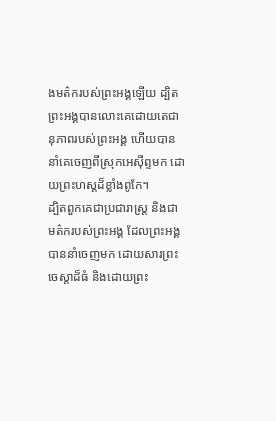ងមត៌ករបស់ព្រះអង្គឡើយ ដ្បិតព្រះអង្គបានលោះគេដោយតេជានុភាពរបស់ព្រះអង្គ ហើយបាននាំគេចេញពីស្រុកអេស៊ីព្ទមក ដោយព្រះហស្តដ៏ខ្លាំងពូកែ។
ដ្បិតពួកគេជាប្រជារាស្ត្រ និងជាមត៌ករបស់ព្រះអង្គ ដែលព្រះអង្គបាននាំចេញមក ដោយសារព្រះចេស្តាដ៏ធំ និងដោយព្រះ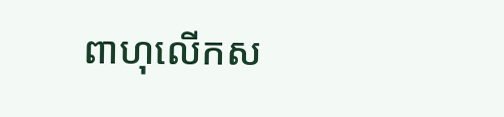ពាហុលើកស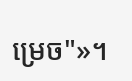ម្រេច"»។